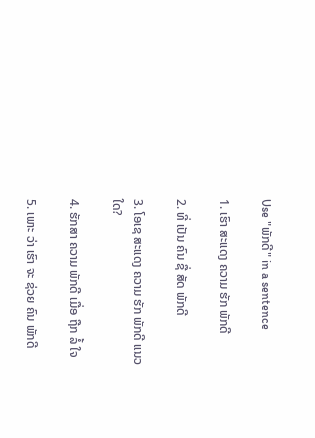Use "ພັກດີ" in a sentence

1. ເຮົາ ສະແດງ ຄວາມ ຮັກ ພັກດີ

2. ທີ່ ເປັນ ຄົນ ຊື່ ສັດ ພັກດີ

3. ໂອເຊ ສະແດງ ຄວາມ ຮັກ ພັກດີ ແນວ ໃດ?

4. ຮັກສາ ຄວາມ ພັກດີ ເມື່ອ ຖືກ ລໍ້ ໃຈ

5. ເພາະ ວ່າ ເຮົາ ຈະ ຊ່ວຍ ຄົນ ພັກດີ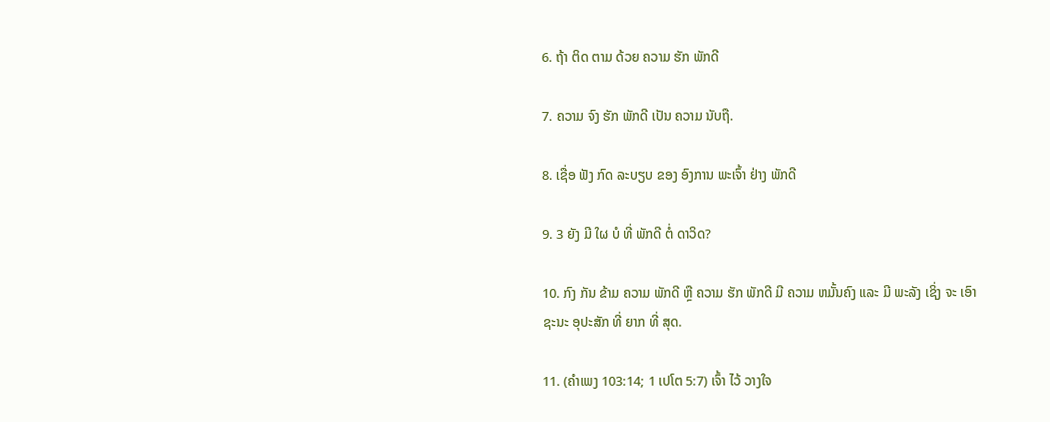6. ຖ້າ ຕິດ ຕາມ ດ້ວຍ ຄວາມ ຮັກ ພັກດີ

7. ຄວາມ ຈົງ ຮັກ ພັກດີ ເປັນ ຄວາມ ນັບຖື.

8. ເຊື່ອ ຟັງ ກົດ ລະບຽບ ຂອງ ອົງການ ພະເຈົ້າ ຢ່າງ ພັກດີ

9. 3 ຍັງ ມີ ໃຜ ບໍ ທີ່ ພັກດີ ຕໍ່ ດາວິດ?

10. ກົງ ກັນ ຂ້າມ ຄວາມ ພັກດີ ຫຼື ຄວາມ ຮັກ ພັກດີ ມີ ຄວາມ ຫມັ້ນຄົງ ແລະ ມີ ພະລັງ ເຊິ່ງ ຈະ ເອົາ ຊະນະ ອຸປະສັກ ທີ່ ຍາກ ທີ່ ສຸດ.

11. (ຄໍາເພງ 103:14; 1 ເປໂຕ 5:7) ເຈົ້າ ໄວ້ ວາງໃຈ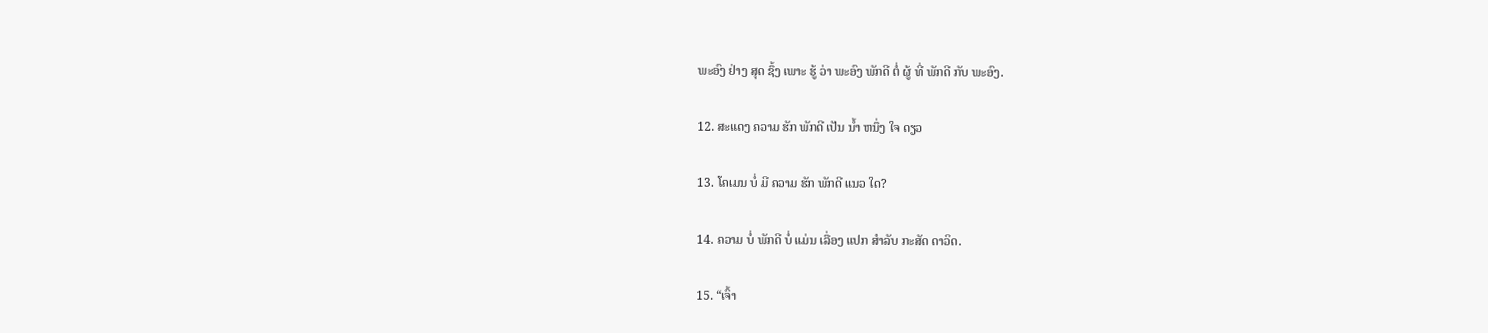ພະອົງ ຢ່າງ ສຸດ ຊຶ້ງ ເພາະ ຮູ້ ວ່າ ພະອົງ ພັກດີ ຕໍ່ ຜູ້ ທີ່ ພັກດີ ກັບ ພະອົງ.

12. ສະແດງ ຄວາມ ຮັກ ພັກດີ ເປັນ ນໍ້າ ຫນຶ່ງ ໃຈ ດຽວ

13. ໂຄເມນ ບໍ່ ມີ ຄວາມ ຮັກ ພັກດີ ແນວ ໃດ?

14. ຄວາມ ບໍ່ ພັກດີ ບໍ່ ແມ່ນ ເລື່ອງ ແປກ ສໍາລັບ ກະສັດ ດາວິດ.

15. “ເຈົ້າ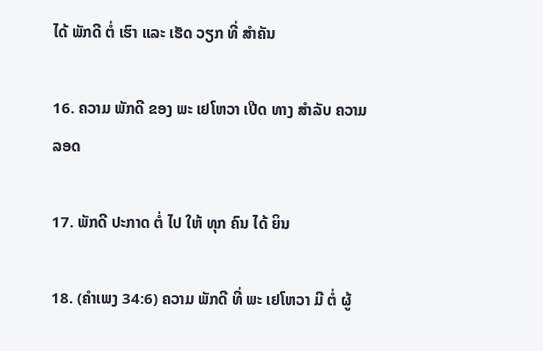ໄດ້ ພັກດີ ຕໍ່ ເຮົາ ແລະ ເຮັດ ວຽກ ທີ່ ສໍາຄັນ

16. ຄວາມ ພັກດີ ຂອງ ພະ ເຢໂຫວາ ເປີດ ທາງ ສໍາລັບ ຄວາມ ລອດ

17. ພັກດີ ປະກາດ ຕໍ່ ໄປ ໃຫ້ ທຸກ ຄົນ ໄດ້ ຍິນ

18. (ຄໍາເພງ 34:6) ຄວາມ ພັກດີ ທີ່ ພະ ເຢໂຫວາ ມີ ຕໍ່ ຜູ້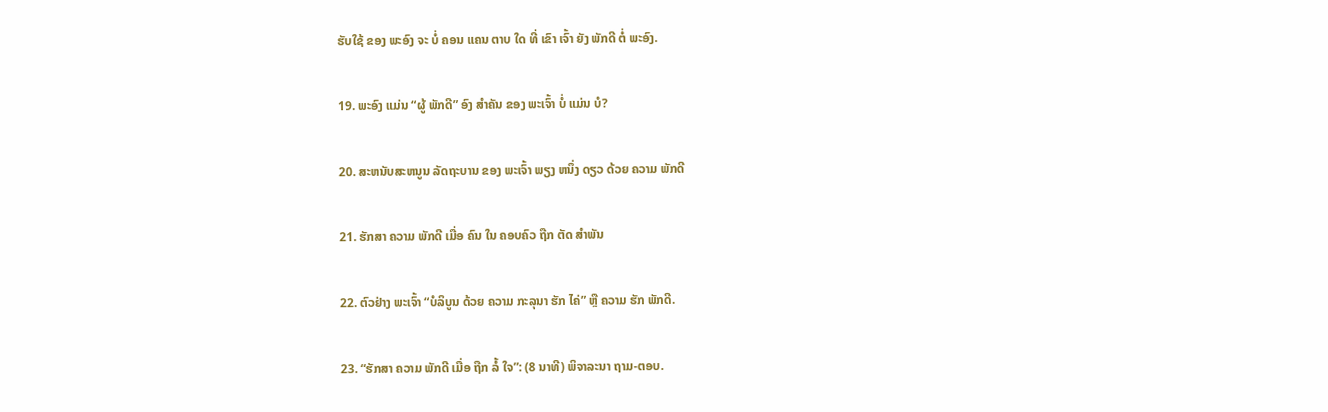ຮັບໃຊ້ ຂອງ ພະອົງ ຈະ ບໍ່ ຄອນ ແຄນ ຕາບ ໃດ ທີ່ ເຂົາ ເຈົ້າ ຍັງ ພັກດີ ຕໍ່ ພະອົງ.

19. ພະອົງ ແມ່ນ “ຜູ້ ພັກດີ” ອົງ ສໍາຄັນ ຂອງ ພະເຈົ້າ ບໍ່ ແມ່ນ ບໍ?

20. ສະຫນັບສະຫນູນ ລັດຖະບານ ຂອງ ພະເຈົ້າ ພຽງ ຫນຶ່ງ ດຽວ ດ້ວຍ ຄວາມ ພັກດີ

21. ຮັກສາ ຄວາມ ພັກດີ ເມື່ອ ຄົນ ໃນ ຄອບຄົວ ຖືກ ຕັດ ສໍາພັນ

22. ຕົວຢ່າງ ພະເຈົ້າ “ບໍລິບູນ ດ້ວຍ ຄວາມ ກະລຸນາ ຮັກ ໄຄ່” ຫຼື ຄວາມ ຮັກ ພັກດີ.

23. “ຮັກສາ ຄວາມ ພັກດີ ເມື່ອ ຖືກ ລໍ້ ໃຈ”: (8 ນາທີ) ພິຈາລະນາ ຖາມ-ຕອບ.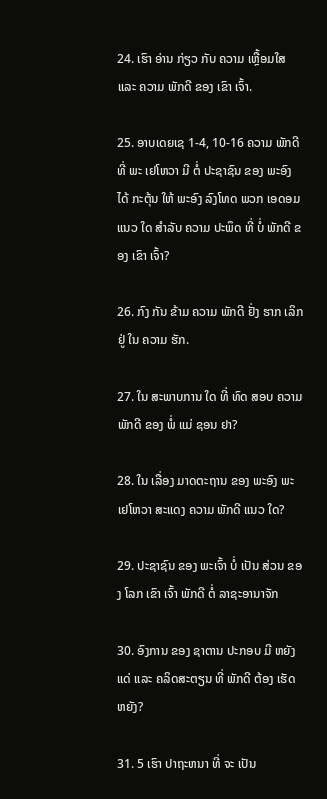24. ເຮົາ ອ່ານ ກ່ຽວ ກັບ ຄວາມ ເຫຼື້ອມໃສ ແລະ ຄວາມ ພັກດີ ຂອງ ເຂົາ ເຈົ້າ.

25. ອາບເດຍເຊ 1-4, 10-16 ຄວາມ ພັກດີ ທີ່ ພະ ເຢໂຫວາ ມີ ຕໍ່ ປະຊາຊົນ ຂອງ ພະອົງ ໄດ້ ກະຕຸ້ນ ໃຫ້ ພະອົງ ລົງໂທດ ພວກ ເອດອມ ແນວ ໃດ ສໍາລັບ ຄວາມ ປະພຶດ ທີ່ ບໍ່ ພັກດີ ຂອງ ເຂົາ ເຈົ້າ?

26. ກົງ ກັນ ຂ້າມ ຄວາມ ພັກດີ ຢັ່ງ ຮາກ ເລິກ ຢູ່ ໃນ ຄວາມ ຮັກ.

27. ໃນ ສະພາບການ ໃດ ທີ່ ທົດ ສອບ ຄວາມ ພັກດີ ຂອງ ພໍ່ ແມ່ ຊອນ ຢາ?

28. ໃນ ເລື່ອງ ມາດຕະຖານ ຂອງ ພະອົງ ພະ ເຢໂຫວາ ສະແດງ ຄວາມ ພັກດີ ແນວ ໃດ?

29. ປະຊາຊົນ ຂອງ ພະເຈົ້າ ບໍ່ ເປັນ ສ່ວນ ຂອງ ໂລກ ເຂົາ ເຈົ້າ ພັກດີ ຕໍ່ ລາຊະອານາຈັກ

30. ອົງການ ຂອງ ຊາຕານ ປະກອບ ມີ ຫຍັງ ແດ່ ແລະ ຄລິດສະຕຽນ ທີ່ ພັກດີ ຕ້ອງ ເຮັດ ຫຍັງ?

31. 5 ເຮົາ ປາຖະຫນາ ທີ່ ຈະ ເປັນ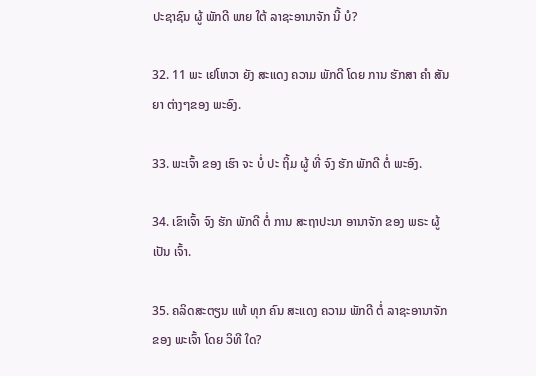ປະຊາຊົນ ຜູ້ ພັກດີ ພາຍ ໃຕ້ ລາຊະອານາຈັກ ນີ້ ບໍ?

32. 11 ພະ ເຢໂຫວາ ຍັງ ສະແດງ ຄວາມ ພັກດີ ໂດຍ ການ ຮັກສາ ຄໍາ ສັນຍາ ຕ່າງໆຂອງ ພະອົງ.

33. ພະເຈົ້າ ຂອງ ເຮົາ ຈະ ບໍ່ ປະ ຖິ້ມ ຜູ້ ທີ່ ຈົງ ຮັກ ພັກດີ ຕໍ່ ພະອົງ.

34. ເຂົາເຈົ້າ ຈົງ ຮັກ ພັກດີ ຕໍ່ ການ ສະຖາປະນາ ອານາຈັກ ຂອງ ພຣະ ຜູ້ ເປັນ ເຈົ້າ.

35. ຄລິດສະຕຽນ ແທ້ ທຸກ ຄົນ ສະແດງ ຄວາມ ພັກດີ ຕໍ່ ລາຊະອານາຈັກ ຂອງ ພະເຈົ້າ ໂດຍ ວິທີ ໃດ?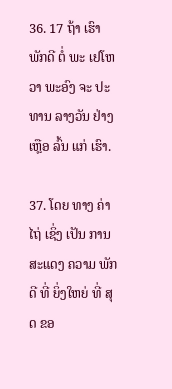36. 17 ຖ້າ ເຮົາ ພັກດີ ຕໍ່ ພະ ເຢໂຫວາ ພະອົງ ຈະ ປະທານ ລາງວັນ ຢ່າງ ເຫຼືອ ລົ້ນ ແກ່ ເຮົາ.

37. ໂດຍ ທາງ ຄ່າໄຖ່ ເຊິ່ງ ເປັນ ການ ສະແດງ ຄວາມ ພັກດີ ທີ່ ຍິ່ງໃຫຍ່ ທີ່ ສຸດ ຂອ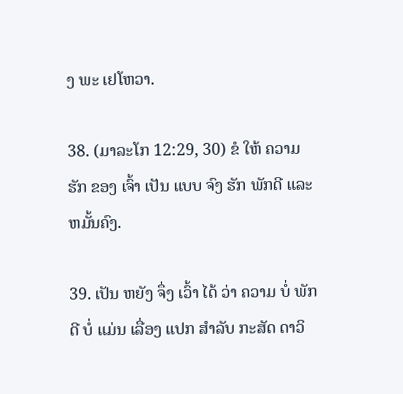ງ ພະ ເຢໂຫວາ.

38. (ມາລະໂກ 12:29, 30) ຂໍ ໃຫ້ ຄວາມ ຮັກ ຂອງ ເຈົ້າ ເປັນ ແບບ ຈົງ ຮັກ ພັກດີ ແລະ ຫມັ້ນຄົງ.

39. ເປັນ ຫຍັງ ຈຶ່ງ ເວົ້າ ໄດ້ ວ່າ ຄວາມ ບໍ່ ພັກດີ ບໍ່ ແມ່ນ ເລື່ອງ ແປກ ສໍາລັບ ກະສັດ ດາວິ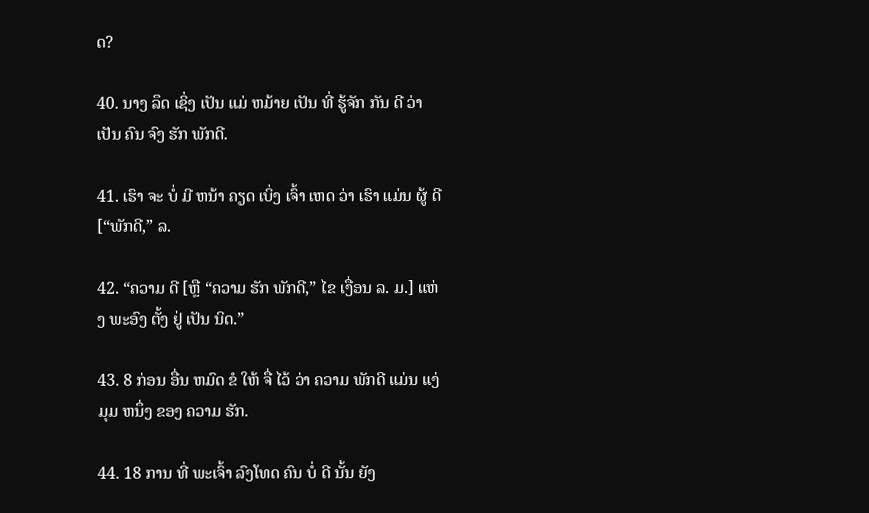ດ?

40. ນາງ ລຶດ ເຊິ່ງ ເປັນ ແມ່ ຫມ້າຍ ເປັນ ທີ່ ຮູ້ຈັກ ກັນ ດີ ວ່າ ເປັນ ຄົນ ຈົງ ຮັກ ພັກດີ.

41. ເຮົາ ຈະ ບໍ່ ມີ ຫນ້າ ຄຽດ ເບິ່ງ ເຈົ້າ ເຫດ ວ່າ ເຮົາ ແມ່ນ ຜູ້ ດີ [“ພັກດີ,” ລ.

42. “ຄວາມ ດີ [ຫຼື “ຄວາມ ຮັກ ພັກດີ,” ໄຂ ເງື່ອນ ລ. ມ.] ແຫ່ງ ພະອົງ ຕັ້ງ ຢູ່ ເປັນ ນິດ.”

43. 8 ກ່ອນ ອື່ນ ຫມົດ ຂໍ ໃຫ້ ຈື່ ໄວ້ ວ່າ ຄວາມ ພັກດີ ແມ່ນ ແງ່ ມຸມ ຫນຶ່ງ ຂອງ ຄວາມ ຮັກ.

44. 18 ການ ທີ່ ພະເຈົ້າ ລົງໂທດ ຄົນ ບໍ່ ດີ ນັ້ນ ຍັງ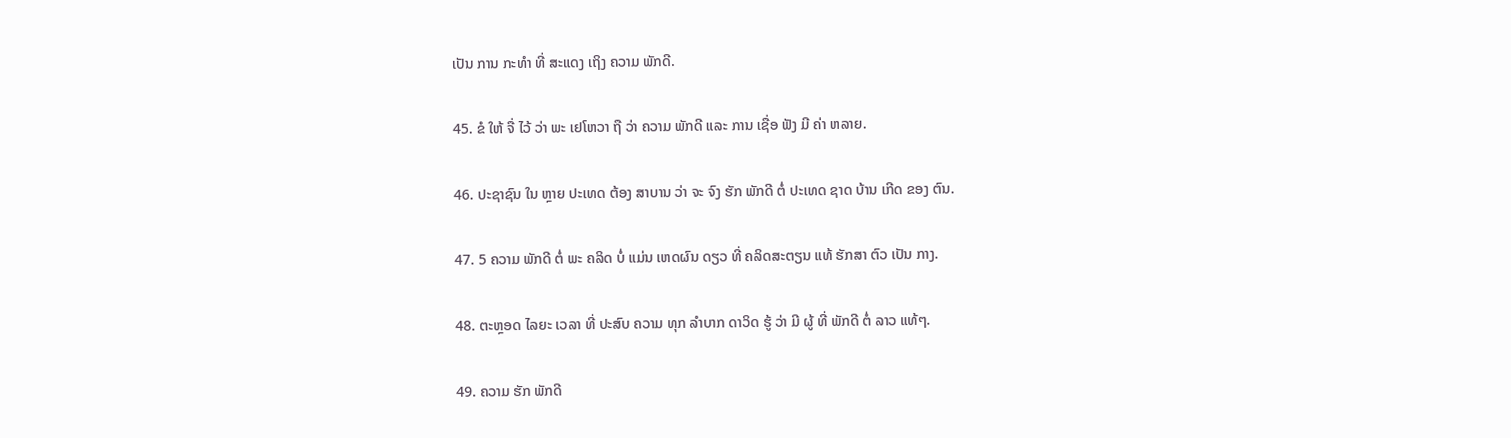ເປັນ ການ ກະທໍາ ທີ່ ສະແດງ ເຖິງ ຄວາມ ພັກດີ.

45. ຂໍ ໃຫ້ ຈື່ ໄວ້ ວ່າ ພະ ເຢໂຫວາ ຖື ວ່າ ຄວາມ ພັກດີ ແລະ ການ ເຊື່ອ ຟັງ ມີ ຄ່າ ຫລາຍ.

46. ປະຊາຊົນ ໃນ ຫຼາຍ ປະເທດ ຕ້ອງ ສາບານ ວ່າ ຈະ ຈົງ ຮັກ ພັກດີ ຕໍ່ ປະເທດ ຊາດ ບ້ານ ເກີດ ຂອງ ຕົນ.

47. 5 ຄວາມ ພັກດີ ຕໍ່ ພະ ຄລິດ ບໍ່ ແມ່ນ ເຫດຜົນ ດຽວ ທີ່ ຄລິດສະຕຽນ ແທ້ ຮັກສາ ຕົວ ເປັນ ກາງ.

48. ຕະຫຼອດ ໄລຍະ ເວລາ ທີ່ ປະສົບ ຄວາມ ທຸກ ລໍາບາກ ດາວິດ ຮູ້ ວ່າ ມີ ຜູ້ ທີ່ ພັກດີ ຕໍ່ ລາວ ແທ້ໆ.

49. ຄວາມ ຮັກ ພັກດີ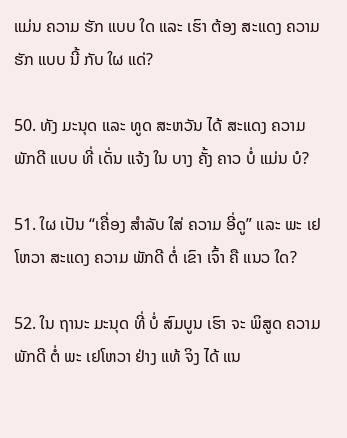ແມ່ນ ຄວາມ ຮັກ ແບບ ໃດ ແລະ ເຮົາ ຕ້ອງ ສະແດງ ຄວາມ ຮັກ ແບບ ນີ້ ກັບ ໃຜ ແດ່?

50. ທັງ ມະນຸດ ແລະ ທູດ ສະຫວັນ ໄດ້ ສະແດງ ຄວາມ ພັກດີ ແບບ ທີ່ ເດັ່ນ ແຈ້ງ ໃນ ບາງ ຄັ້ງ ຄາວ ບໍ່ ແມ່ນ ບໍ?

51. ໃຜ ເປັນ “ເຄື່ອງ ສໍາລັບ ໃສ່ ຄວາມ ອີ່ດູ” ແລະ ພະ ເຢໂຫວາ ສະແດງ ຄວາມ ພັກດີ ຕໍ່ ເຂົາ ເຈົ້າ ຄື ແນວ ໃດ?

52. ໃນ ຖານະ ມະນຸດ ທີ່ ບໍ່ ສົມບູນ ເຮົາ ຈະ ພິສູດ ຄວາມ ພັກດີ ຕໍ່ ພະ ເຢໂຫວາ ຢ່າງ ແທ້ ຈິງ ໄດ້ ແນ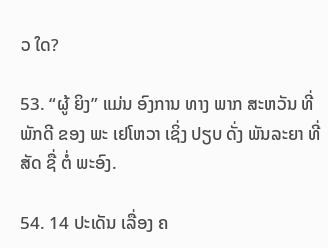ວ ໃດ?

53. “ຜູ້ ຍິງ” ແມ່ນ ອົງການ ທາງ ພາກ ສະຫວັນ ທີ່ ພັກດີ ຂອງ ພະ ເຢໂຫວາ ເຊິ່ງ ປຽບ ດັ່ງ ພັນລະຍາ ທີ່ ສັດ ຊື່ ຕໍ່ ພະອົງ.

54. 14 ປະເດັນ ເລື່ອງ ຄ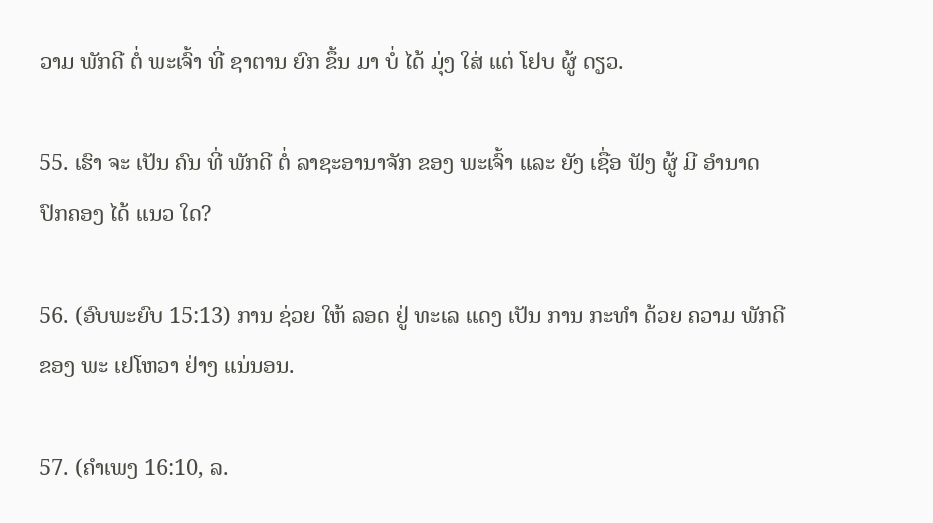ວາມ ພັກດີ ຕໍ່ ພະເຈົ້າ ທີ່ ຊາຕານ ຍົກ ຂຶ້ນ ມາ ບໍ່ ໄດ້ ມຸ່ງ ໃສ່ ແຕ່ ໂຢບ ຜູ້ ດຽວ.

55. ເຮົາ ຈະ ເປັນ ຄົນ ທີ່ ພັກດີ ຕໍ່ ລາຊະອານາຈັກ ຂອງ ພະເຈົ້າ ແລະ ຍັງ ເຊື່ອ ຟັງ ຜູ້ ມີ ອໍານາດ ປົກຄອງ ໄດ້ ແນວ ໃດ?

56. (ອົບພະຍົບ 15:13) ການ ຊ່ວຍ ໃຫ້ ລອດ ຢູ່ ທະເລ ແດງ ເປັນ ການ ກະທໍາ ດ້ວຍ ຄວາມ ພັກດີ ຂອງ ພະ ເຢໂຫວາ ຢ່າງ ແນ່ນອນ.

57. (ຄໍາເພງ 16:10, ລ.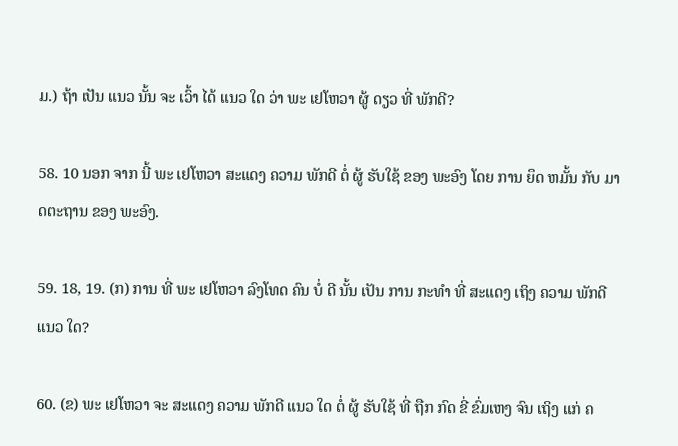ມ.) ຖ້າ ເປັນ ແນວ ນັ້ນ ຈະ ເວົ້າ ໄດ້ ແນວ ໃດ ວ່າ ພະ ເຢໂຫວາ ຜູ້ ດຽວ ທີ່ ພັກດີ?

58. 10 ນອກ ຈາກ ນີ້ ພະ ເຢໂຫວາ ສະແດງ ຄວາມ ພັກດີ ຕໍ່ ຜູ້ ຮັບໃຊ້ ຂອງ ພະອົງ ໂດຍ ການ ຍຶດ ຫມັ້ນ ກັບ ມາດຕະຖານ ຂອງ ພະອົງ.

59. 18, 19. (ກ) ການ ທີ່ ພະ ເຢໂຫວາ ລົງໂທດ ຄົນ ບໍ່ ດີ ນັ້ນ ເປັນ ການ ກະທໍາ ທີ່ ສະແດງ ເຖິງ ຄວາມ ພັກດີ ແນວ ໃດ?

60. (ຂ) ພະ ເຢໂຫວາ ຈະ ສະແດງ ຄວາມ ພັກດີ ແນວ ໃດ ຕໍ່ ຜູ້ ຮັບໃຊ້ ທີ່ ຖືກ ກົດ ຂີ່ ຂົ່ມເຫງ ຈົນ ເຖິງ ແກ່ ຄ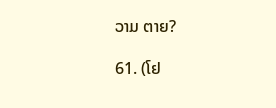ວາມ ຕາຍ?

61. (ໂຢ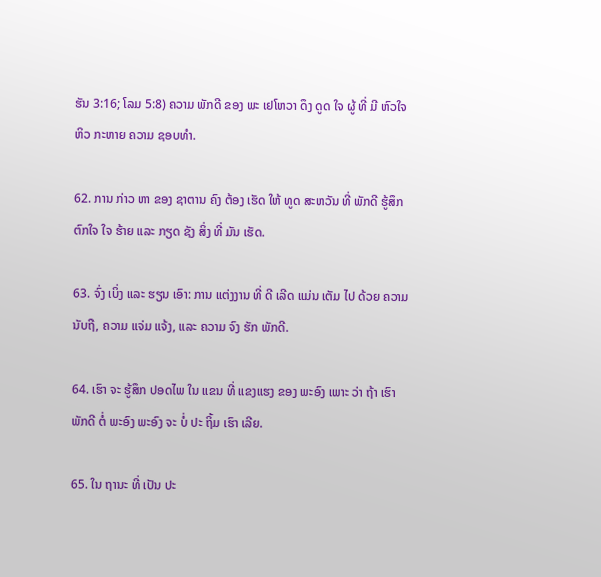ຮັນ 3:16; ໂລມ 5:8) ຄວາມ ພັກດີ ຂອງ ພະ ເຢໂຫວາ ດຶງ ດູດ ໃຈ ຜູ້ ທີ່ ມີ ຫົວໃຈ ຫິວ ກະຫາຍ ຄວາມ ຊອບທໍາ.

62. ການ ກ່າວ ຫາ ຂອງ ຊາຕານ ຄົງ ຕ້ອງ ເຮັດ ໃຫ້ ທູດ ສະຫວັນ ທີ່ ພັກດີ ຮູ້ສຶກ ຕົກໃຈ ໃຈ ຮ້າຍ ແລະ ກຽດ ຊັງ ສິ່ງ ທີ່ ມັນ ເຮັດ.

63. ຈົ່ງ ເບິ່ງ ແລະ ຮຽນ ເອົາ: ການ ແຕ່ງງານ ທີ່ ດີ ເລີດ ແມ່ນ ເຕັມ ໄປ ດ້ວຍ ຄວາມ ນັບຖື, ຄວາມ ແຈ່ມ ແຈ້ງ, ແລະ ຄວາມ ຈົງ ຮັກ ພັກດີ.

64. ເຮົາ ຈະ ຮູ້ສຶກ ປອດໄພ ໃນ ແຂນ ທີ່ ແຂງແຮງ ຂອງ ພະອົງ ເພາະ ວ່າ ຖ້າ ເຮົາ ພັກດີ ຕໍ່ ພະອົງ ພະອົງ ຈະ ບໍ່ ປະ ຖິ້ມ ເຮົາ ເລີຍ.

65. ໃນ ຖານະ ທີ່ ເປັນ ປະ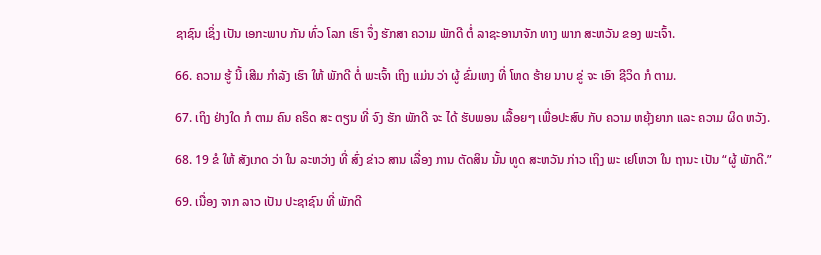ຊາຊົນ ເຊິ່ງ ເປັນ ເອກະພາບ ກັນ ທົ່ວ ໂລກ ເຮົາ ຈຶ່ງ ຮັກສາ ຄວາມ ພັກດີ ຕໍ່ ລາຊະອານາຈັກ ທາງ ພາກ ສະຫວັນ ຂອງ ພະເຈົ້າ.

66. ຄວາມ ຮູ້ ນີ້ ເສີມ ກໍາລັງ ເຮົາ ໃຫ້ ພັກດີ ຕໍ່ ພະເຈົ້າ ເຖິງ ແມ່ນ ວ່າ ຜູ້ ຂົ່ມເຫງ ທີ່ ໂຫດ ຮ້າຍ ນາບ ຂູ່ ຈະ ເອົາ ຊີວິດ ກໍ ຕາມ.

67. ເຖິງ ຢ່າງໃດ ກໍ ຕາມ ຄົນ ຄຣິດ ສະ ຕຽນ ທີ່ ຈົງ ຮັກ ພັກດີ ຈະ ໄດ້ ຮັບພອນ ເລື້ອຍໆ ເພື່ອປະສົບ ກັບ ຄວາມ ຫຍຸ້ງຍາກ ແລະ ຄວາມ ຜິດ ຫວັງ.

68. 19 ຂໍ ໃຫ້ ສັງເກດ ວ່າ ໃນ ລະຫວ່າງ ທີ່ ສົ່ງ ຂ່າວ ສານ ເລື່ອງ ການ ຕັດສິນ ນັ້ນ ທູດ ສະຫວັນ ກ່າວ ເຖິງ ພະ ເຢໂຫວາ ໃນ ຖານະ ເປັນ “ຜູ້ ພັກດີ.”

69. ເນື່ອງ ຈາກ ລາວ ເປັນ ປະຊາຊົນ ທີ່ ພັກດີ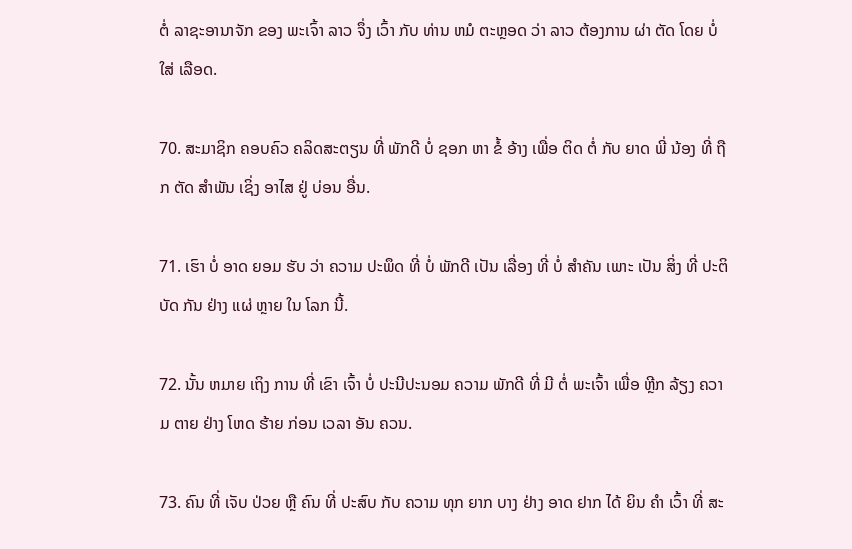ຕໍ່ ລາຊະອານາຈັກ ຂອງ ພະເຈົ້າ ລາວ ຈຶ່ງ ເວົ້າ ກັບ ທ່ານ ຫມໍ ຕະຫຼອດ ວ່າ ລາວ ຕ້ອງການ ຜ່າ ຕັດ ໂດຍ ບໍ່ ໃສ່ ເລືອດ.

70. ສະມາຊິກ ຄອບຄົວ ຄລິດສະຕຽນ ທີ່ ພັກດີ ບໍ່ ຊອກ ຫາ ຂໍ້ ອ້າງ ເພື່ອ ຕິດ ຕໍ່ ກັບ ຍາດ ພີ່ ນ້ອງ ທີ່ ຖືກ ຕັດ ສໍາພັນ ເຊິ່ງ ອາໄສ ຢູ່ ບ່ອນ ອື່ນ.

71. ເຮົາ ບໍ່ ອາດ ຍອມ ຮັບ ວ່າ ຄວາມ ປະພຶດ ທີ່ ບໍ່ ພັກດີ ເປັນ ເລື່ອງ ທີ່ ບໍ່ ສໍາຄັນ ເພາະ ເປັນ ສິ່ງ ທີ່ ປະຕິບັດ ກັນ ຢ່າງ ແຜ່ ຫຼາຍ ໃນ ໂລກ ນີ້.

72. ນັ້ນ ຫມາຍ ເຖິງ ການ ທີ່ ເຂົາ ເຈົ້າ ບໍ່ ປະນີປະນອມ ຄວາມ ພັກດີ ທີ່ ມີ ຕໍ່ ພະເຈົ້າ ເພື່ອ ຫຼີກ ລ້ຽງ ຄວາມ ຕາຍ ຢ່າງ ໂຫດ ຮ້າຍ ກ່ອນ ເວລາ ອັນ ຄວນ.

73. ຄົນ ທີ່ ເຈັບ ປ່ວຍ ຫຼື ຄົນ ທີ່ ປະສົບ ກັບ ຄວາມ ທຸກ ຍາກ ບາງ ຢ່າງ ອາດ ຢາກ ໄດ້ ຍິນ ຄໍາ ເວົ້າ ທີ່ ສະ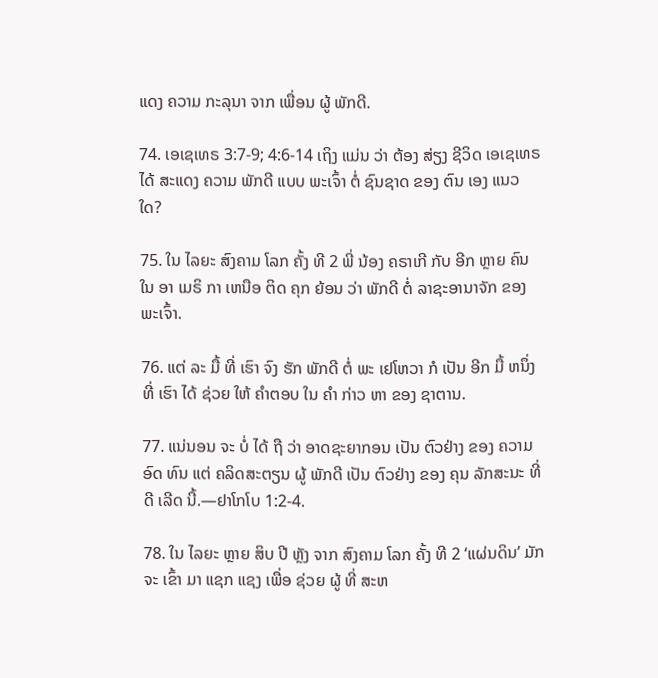ແດງ ຄວາມ ກະລຸນາ ຈາກ ເພື່ອນ ຜູ້ ພັກດີ.

74. ເອເຊເທຣ 3:7-9; 4:6-14 ເຖິງ ແມ່ນ ວ່າ ຕ້ອງ ສ່ຽງ ຊີວິດ ເອເຊເທຣ ໄດ້ ສະແດງ ຄວາມ ພັກດີ ແບບ ພະເຈົ້າ ຕໍ່ ຊົນຊາດ ຂອງ ຕົນ ເອງ ແນວ ໃດ?

75. ໃນ ໄລຍະ ສົງຄາມ ໂລກ ຄັ້ງ ທີ 2 ພີ່ ນ້ອງ ຄຣາເກີ ກັບ ອີກ ຫຼາຍ ຄົນ ໃນ ອາ ເມຣິ ກາ ເຫນືອ ຕິດ ຄຸກ ຍ້ອນ ວ່າ ພັກດີ ຕໍ່ ລາຊະອານາຈັກ ຂອງ ພະເຈົ້າ.

76. ແຕ່ ລະ ມື້ ທີ່ ເຮົາ ຈົງ ຮັກ ພັກດີ ຕໍ່ ພະ ເຢໂຫວາ ກໍ ເປັນ ອີກ ມື້ ຫນຶ່ງ ທີ່ ເຮົາ ໄດ້ ຊ່ວຍ ໃຫ້ ຄໍາຕອບ ໃນ ຄໍາ ກ່າວ ຫາ ຂອງ ຊາຕານ.

77. ແນ່ນອນ ຈະ ບໍ່ ໄດ້ ຖື ວ່າ ອາດຊະຍາກອນ ເປັນ ຕົວຢ່າງ ຂອງ ຄວາມ ອົດ ທົນ ແຕ່ ຄລິດສະຕຽນ ຜູ້ ພັກດີ ເປັນ ຕົວຢ່າງ ຂອງ ຄຸນ ລັກສະນະ ທີ່ ດີ ເລີດ ນີ້.—ຢາໂກໂບ 1:2-4.

78. ໃນ ໄລຍະ ຫຼາຍ ສິບ ປີ ຫຼັງ ຈາກ ສົງຄາມ ໂລກ ຄັ້ງ ທີ 2 ‘ແຜ່ນດິນ’ ມັກ ຈະ ເຂົ້າ ມາ ແຊກ ແຊງ ເພື່ອ ຊ່ວຍ ຜູ້ ທີ່ ສະຫ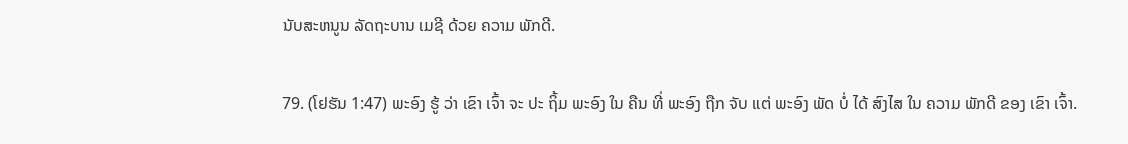ນັບສະຫນູນ ລັດຖະບານ ເມຊີ ດ້ວຍ ຄວາມ ພັກດີ.

79. (ໂຢຮັນ 1:47) ພະອົງ ຮູ້ ວ່າ ເຂົາ ເຈົ້າ ຈະ ປະ ຖິ້ມ ພະອົງ ໃນ ຄືນ ທີ່ ພະອົງ ຖືກ ຈັບ ແຕ່ ພະອົງ ພັດ ບໍ່ ໄດ້ ສົງໄສ ໃນ ຄວາມ ພັກດີ ຂອງ ເຂົາ ເຈົ້າ.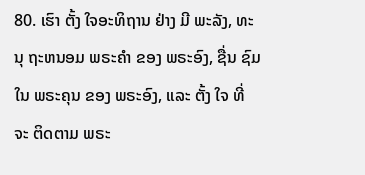80. ເຮົາ ຕັ້ງ ໃຈອະທິຖານ ຢ່າງ ມີ ພະລັງ, ທະນຸ ຖະຫນອມ ພຣະຄໍາ ຂອງ ພຣະອົງ, ຊື່ນ ຊົມ ໃນ ພຣະຄຸນ ຂອງ ພຣະອົງ, ແລະ ຕັ້ງ ໃຈ ທີ່ ຈະ ຕິດຕາມ ພຣະ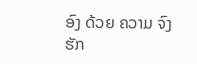ອົງ ດ້ວຍ ຄວາມ ຈົງຮັກ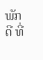ພັກດີ ທີ່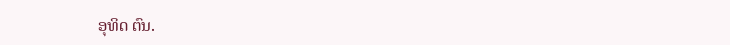ອຸທິດ ຕົນ.